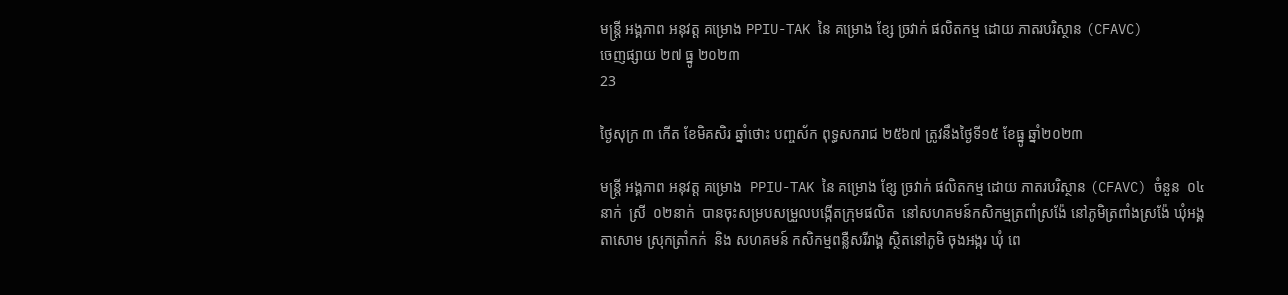មន្រ្តី អង្គភាព អនុវត្ត គម្រោង PPIU-TAK នៃ គម្រោង ខ្សែ ច្រវាក់ ផលិតកម្ម ដោយ ភាតរបរិស្ថាន (CFAVC)
ចេញផ្សាយ ២៧ ធ្នូ ២០២៣
23

ថ្ងៃសុក្រ ៣ កើត ខែមិគសិរ ឆ្នាំថោះ បញ្ចស័ក ពុទ្ធសករាជ ២៥៦៧ ត្រូវនឹងថ្ងៃទី១៥ ខែធ្នូ ឆ្នាំ២០២៣

មន្រ្តី អង្គភាព អនុវត្ត គម្រោង  PPIU-TAK នៃ គម្រោង ខ្សែ ច្រវាក់ ផលិតកម្ម ដោយ ភាតរបរិស្ថាន (CFAVC) ចំនួន  ០៤នាក់  ស្រី  ០២នាក់  បានចុះសម្របសម្រួលបង្កើតក្រុមផលិត  នៅសហគមន៍កសិកម្មត្រពាំស្រង៉ែ នៅភូមិត្រពាំងស្រង៉ែ ឃុំអង្គតាសោម ស្រុកត្រាំកក់  និង សហគមន៍ កសិកម្មពន្លឺសរីរាង្គ ស្ថិតនៅភូមិ ចុងអង្ករ ឃុំ ពេ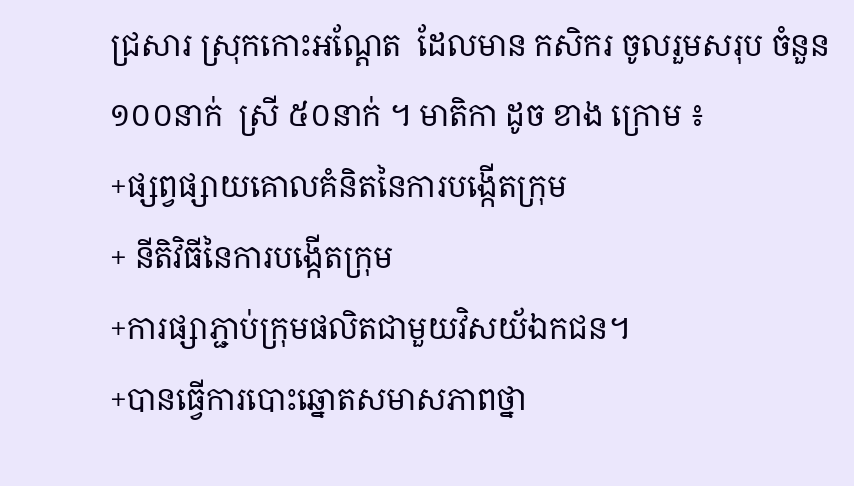ជ្រសារ ស្រុកកោះអណ្ដែត  ដែលមាន កសិករ ចូលរួមសរុប ចំនួន  ១០០នាក់  ស្រី ៥០នាក់ ។ មាតិកា ដូច ខាង ក្រោម ៖
+ផ្សព្វផ្សាយគោលគំនិតនៃការបង្កើតក្រុម
+ នីតិវិធីនៃការបង្កើតក្រុម
+ការផ្សាភ្ជាប់ក្រុមផលិតជាមួយវិសយ័ឯកជន។
+បានធ្វើការបោះឆ្នោតសមាសភាពថ្នា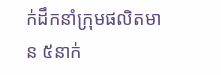ក់ដឹកនាំក្រុមផលិតមាន ៥នាក់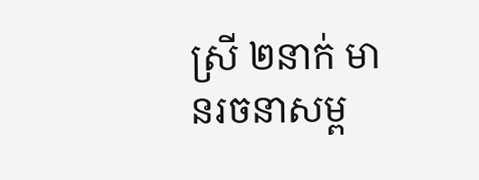ស្រី ២នាក់ មានរចនាសម្ព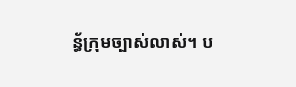ន្ធ័ក្រុមច្បាស់លាស់។ ប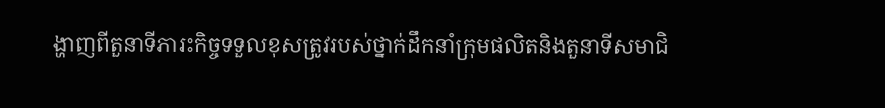ង្ហាញពីតួនាទីភារះកិច្ចទទួលខុសត្រូវរបស់ថ្នាក់ដឹកនាំក្រុមផលិតនិងតួនាទីសមាជិ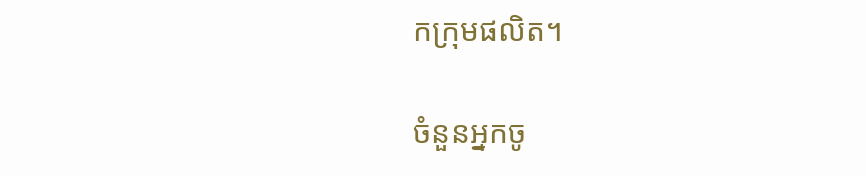កក្រុមផលិត។

ចំនួនអ្នកចូ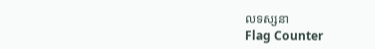លទស្សនា
Flag Counter